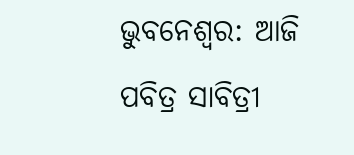ଭୁବନେଶ୍ବର: ଆଜି ପବିତ୍ର ସାବିତ୍ରୀ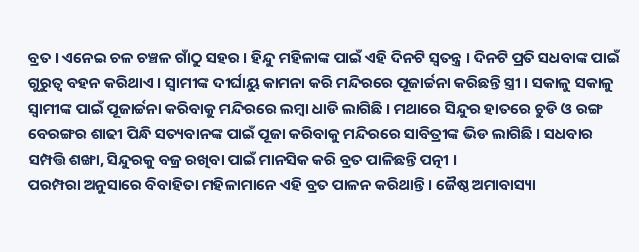ବ୍ରତ । ଏନେଇ ଚଳ ଚଞ୍ଚଳ ଗାଁଠୁ ସହର । ହିନ୍ଦୁ ମହିଳାଙ୍କ ପାଇଁ ଏହି ଦିନଟି ସ୍ବତନ୍ତ୍ର । ଦିନଟି ପ୍ରତି ସଧବାଙ୍କ ପାଇଁ ଗୁରୁତ୍ବ ବହନ କରିଥାଏ । ସ୍ବାମୀଙ୍କ ଦୀର୍ଘାୟୁ କାମନା କରି ମନ୍ଦିରରେ ପୂଜାର୍ଚ୍ଚନା କରିଛନ୍ତି ସ୍ତ୍ରୀ । ସକାଳୁ ସକାଳୁ ସ୍ବାମୀଙ୍କ ପାଇଁ ପୂଜାର୍ଚ୍ଚନା କରିବାକୁ ମନ୍ଦିରରେ ଲମ୍ବା ଧାଡି ଲାଗିଛି । ମଥାରେ ସିନ୍ଦୁର ହାତରେ ଚୁଡି ଓ ରଙ୍ଗ ବେରଙ୍ଗର ଶାଢୀ ପିନ୍ଧି ସତ୍ୟବାନଙ୍କ ପାଇଁ ପୂଜା କରିବାକୁ ମନ୍ଦିରରେ ସାବିତ୍ରୀଙ୍କ ଭିଡ ଲାଗିଛି । ସଧବାର ସମ୍ପତ୍ତି ଶଙ୍ଖା, ସିନ୍ଦୁରକୁ ବଜ୍ର ରଖିବା ପାଇଁ ମାନସିକ କରି ବ୍ରତ ପାଳିଛନ୍ତି ପତ୍ନୀ ।
ପରମ୍ପରା ଅନୁସାରେ ବିବାହିତା ମହିଳାମାନେ ଏହି ବ୍ରତ ପାଳନ କରିଥାନ୍ତି । ଜୈଷ୍ଠ ଅମାବାସ୍ୟା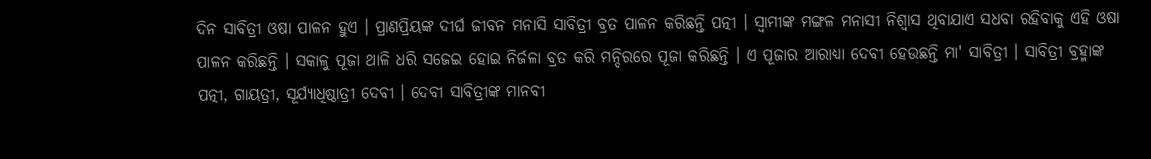ଦିନ ସାବିତ୍ରୀ ଓଷା ପାଳନ ହୁଏ । ପ୍ରାଣପ୍ରିୟଙ୍କ ଦୀର୍ଘ ଜୀବନ ମନାସି ସାବିତ୍ରୀ ବ୍ରତ ପାଳନ କରିଛନ୍ତି ପତ୍ନୀ । ସ୍ବାମୀଙ୍କ ମଙ୍ଗଳ ମନାସୀ ନିଶ୍ବାସ ଥିବାଯାଏ ସଧବା ରହିବାକୁ ଏହି ଓଷା ପାଳନ କରିଛନ୍ତି । ସକାଳୁ ପୂଜା ଥାଳି ଧରି ସଜେଇ ହୋଇ ନିର୍ଜଳା ବ୍ରତ କରି ମନ୍ଦିରରେ ପୂଜା କରିଛନ୍ତି । ଏ ପୂଜାର ଆରାଧ୍ୟା ଦେବୀ ହେଉଛନ୍ତି ମା' ସାବିତ୍ରୀ । ସାବିତ୍ରୀ ବ୍ରହ୍ମାଙ୍କ ପତ୍ନୀ, ଗାୟତ୍ରୀ, ସୂର୍ଯ୍ୟାଧିଷ୍ଠାତ୍ରୀ ଦେବୀ । ଦେବୀ ସାବିତ୍ରୀଙ୍କ ମାନବୀ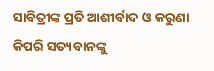ସାବିତ୍ରୀଙ୍କ ପ୍ରତି ଆଶୀର୍ବାଦ ଓ କରୁଣା କିପରି ସତ୍ୟବାନଙ୍କୁ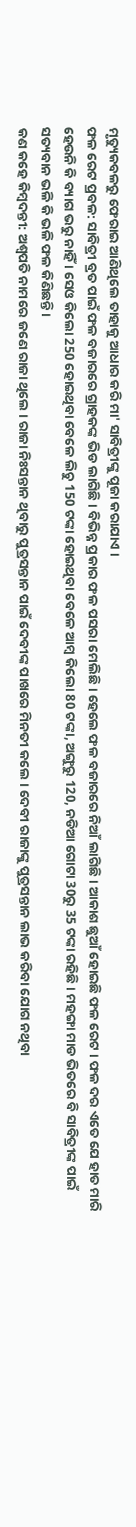ମୃତ୍ୟୁକବଳରୁ ଫେରାଇ ଆଣିଥିଲେ ତାହାକୁ ଆଧାର କରି ମା' ସାବିତ୍ରୀଙ୍କୁ ପୂଜା କରାଯାଏ ।
ଫଳ ରେଟ ପ୍ରବଳ: ସାବିତ୍ରୀ ବ୍ରତ ପାଇଁ ଫଳ ବଜାରରେ ଗ୍ରାହକଙ୍କ ଭିଡ ଲାଗିଛି । ବିଭିନ୍ନ ପ୍ରକାର ଫଳ ପସରା ମେଲିଛି । ହେଲେ ଫଳ ବଜାରରେ ନିଆଁ ଲାଗିଛି । ଆକାଶ ଛୁଆଁ ହୋଇଛି ଫଳ ରେଟ । ଫଳ ଦର ଏତେ ଯେ ହାତ ମାରି ହେଉନି କି ବ୍ୟାଗ ଭରୁ ନାହିଁ । ସେଓ କିଲୋ 250 ହୋଇଥିବା ବେଳେ ଲିଚୁ 150 ଟଙ୍କା ହୋଇଥିବା ବେଳେ ଆମ୍ବ କିଲୋ 80 ଟଙ୍କା, ଅଙ୍ଗୁରୁ 120, ନଡିଆ ଗୋଟା 30ରୁ 35 ଟଙ୍କା ରହିଛି । ମହଙ୍ଗା ମାଡ ଭିତରେ ବି ସାବିତ୍ରୀଙ୍କ ପାଇଁ ସତ୍ୟବାନ ଭଳି କି ଭଳି ଫଳ କିଣିଛନ୍ତି ।
କଣ କହେ କିମ୍ବଦନ୍ତୀ: ଅଶ୍ବପତି ନାମରେ ଜଣେ ରାଜା ଥିଲେ । ରାଜା ନିଃସନ୍ତାନ ଥିବାରୁ ପୁତ୍ରସନ୍ତାନ ପାଇଁ ଦେବୀଙ୍କ ପାଖରେ ମିନତୀ କଲେ । ଦେବୀ ରାଜାଙ୍କୁ ପୁତ୍ରସନ୍ତାନ ଲାଭ କରିବା ଯୋଗ ନଥିବା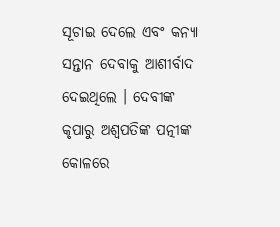ସୂଚାଇ ଦେଲେ ଏବଂ କନ୍ୟା ସନ୍ତାନ ଦେବାକୁ ଆଶୀର୍ବାଦ ଦେଇଥିଲେ । ଦେବୀଙ୍କ କୃପାରୁ ଅଶ୍ବପତିଙ୍କ ପତ୍ନୀଙ୍କ କୋଳରେ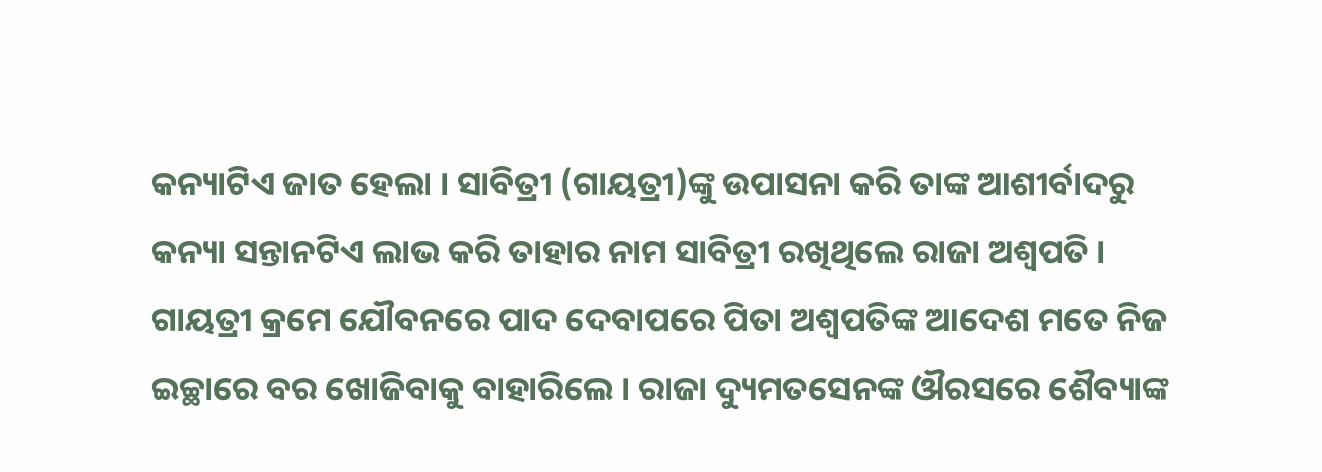କନ୍ୟାଟିଏ ଜାତ ହେଲା । ସାବିତ୍ରୀ (ଗାୟତ୍ରୀ)ଙ୍କୁ ଉପାସନା କରି ତାଙ୍କ ଆଶୀର୍ବାଦରୁ କନ୍ୟା ସନ୍ତାନଟିଏ ଲାଭ କରି ତାହାର ନାମ ସାବିତ୍ରୀ ରଖିଥିଲେ ରାଜା ଅଶ୍ବପତି । ଗାୟତ୍ରୀ କ୍ରମେ ଯୌବନରେ ପାଦ ଦେବାପରେ ପିତା ଅଶ୍ବପତିଙ୍କ ଆଦେଶ ମତେ ନିଜ ଇଚ୍ଛାରେ ବର ଖୋଜିବାକୁ ବାହାରିଲେ । ରାଜା ଦ୍ୟୁମତସେନଙ୍କ ଔରସରେ ଶୈବ୍ୟାଙ୍କ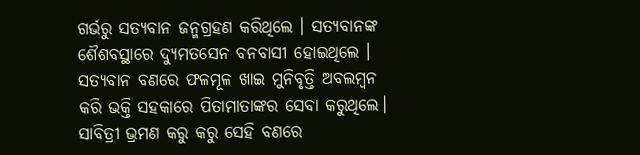ଗର୍ଭରୁ ସତ୍ୟବାନ ଜନ୍ମଗ୍ରହଣ କରିଥିଲେ । ସତ୍ୟବାନଙ୍କ ଶୈଶବସ୍ଥାରେ ଦ୍ୟୁମତସେନ ବନବାସୀ ହୋଇଥିଲେ । ସତ୍ୟବାନ ବଣରେ ଫଳମୂଳ ଖାଇ ମୁନିବୃତ୍ତି ଅବଲମ୍ବନ କରି ଭକ୍ତି ସହକାରେ ପିତାମାତାଙ୍କର ସେବା କରୁଥିଲେ।
ସାବିତ୍ରୀ ଭ୍ରମଣ କରୁ କରୁ ସେହି ବଣରେ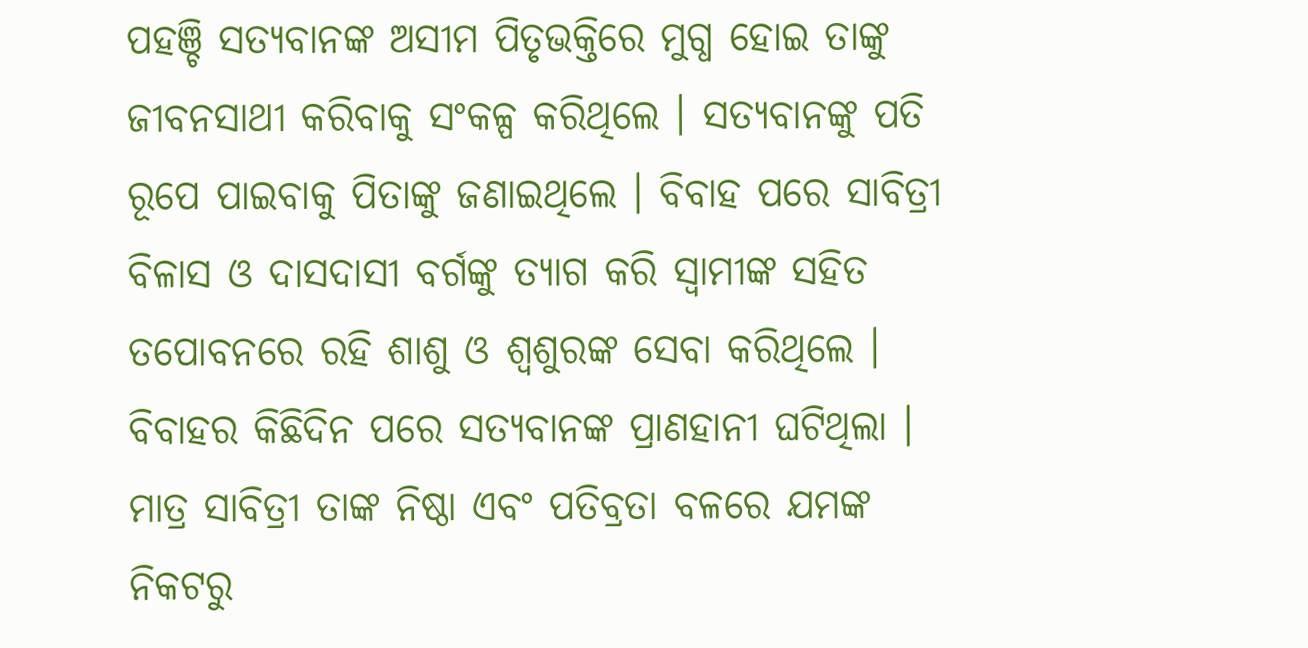ପହଞ୍ଚି ସତ୍ୟବାନଙ୍କ ଅସୀମ ପିତୃଭକ୍ତିରେ ମୁଗ୍ଧ ହୋଇ ତାଙ୍କୁ ଜୀବନସାଥୀ କରିବାକୁ ସଂକଳ୍ପ କରିଥିଲେ । ସତ୍ୟବାନଙ୍କୁ ପତି ରୂପେ ପାଇବାକୁ ପିତାଙ୍କୁ ଜଣାଇଥିଲେ । ବିବାହ ପରେ ସାବିତ୍ରୀ ବିଳାସ ଓ ଦାସଦାସୀ ବର୍ଗଙ୍କୁ ତ୍ୟାଗ କରି ସ୍ବାମୀଙ୍କ ସହିତ ତପୋବନରେ ରହି ଶାଶୁ ଓ ଶ୍ବଶୁରଙ୍କ ସେବା କରିଥିଲେ ।
ବିବାହର କିଛିଦିନ ପରେ ସତ୍ୟବାନଙ୍କ ପ୍ରାଣହାନୀ ଘଟିଥିଲା । ମାତ୍ର ସାବିତ୍ରୀ ତାଙ୍କ ନିଷ୍ଠା ଏବଂ ପତିବ୍ରତା ବଳରେ ଯମଙ୍କ ନିକଟରୁ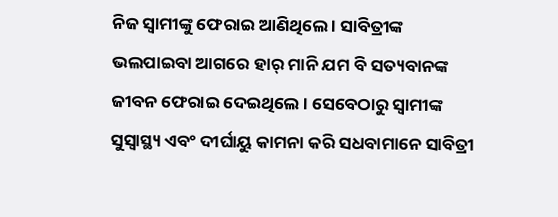ନିଜ ସ୍ବାମୀଙ୍କୁ ଫେରାଇ ଆଣିଥିଲେ । ସାବିତ୍ରୀଙ୍କ ଭଲପାଇବା ଆଗରେ ହାର୍ ମାନି ଯମ ବି ସତ୍ୟବାନଙ୍କ ଜୀବନ ଫେରାଇ ଦେଇଥିଲେ । ସେବେଠାରୁ ସ୍ବାମୀଙ୍କ ସୁସ୍ବାସ୍ଥ୍ୟ ଏବଂ ଦୀର୍ଘାୟୁ କାମନା କରି ସଧବାମାନେ ସାବିତ୍ରୀ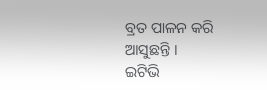ବ୍ରତ ପାଳନ କରି ଆସୁଛନ୍ତି ।
ଇଟିଭି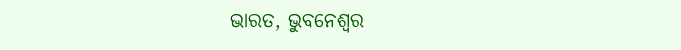ଭାରତ, ଭୁବନେଶ୍ବର